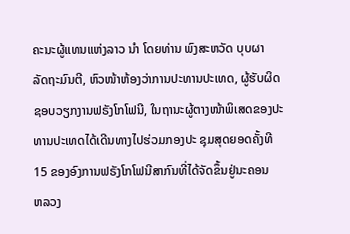ຄະນະຜູ້ແທນແຫ່ງລາວ ນຳ ໂດຍທ່ານ ພົງສະຫວັດ ບຸບຜາ
ລັດຖະມົນຕີ, ຫົວໜ້າຫ້ອງວ່າການປະທານປະເທດ, ຜູ້ຮັບຜິດ ຊອບວຽກງານຟຣັງໂກໂຟນີ, ໃນຖານະຜູ້ຕາງໜ້າພິເສດຂອງປະທານປະເທດໄດ້ເດີນທາງໄປຮ່ວມກອງປະ ຊຸມສຸດຍອດຄັ້ງທີ 15 ຂອງອົງການຟຣັງໂກໂຟນີສາກົນທີ່ໄດ້ຈັດຂຶ້ນຢູ່ນະຄອນ
ຫລວງ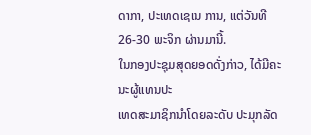ດາກາ, ປະເທດເຊເນ ການ, ແຕ່ວັນທີ 26-30 ພະຈິກ ຜ່ານມານີ້.
ໃນກອງປະຊຸມສຸດຍອດດັ່ງກ່າວ, ໄດ້ມີຄະນະຜູ້ແທນປະ
ເທດສະມາຊິກນຳໂດຍລະດັບ ປະມຸກລັດ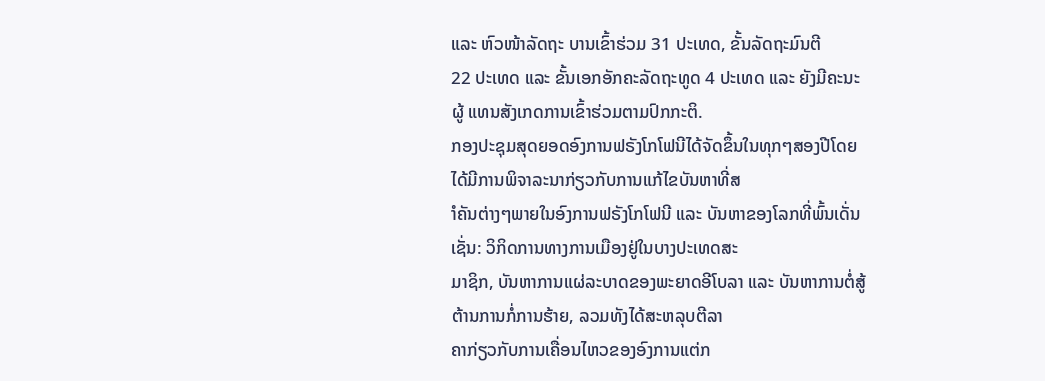ແລະ ຫົວໜ້າລັດຖະ ບານເຂົ້າຮ່ວມ 31 ປະເທດ, ຂັ້ນລັດຖະມົນຕີ
22 ປະເທດ ແລະ ຂັ້ນເອກອັກຄະລັດຖະທູດ 4 ປະເທດ ແລະ ຍັງມີຄະນະຜູ້ ແທນສັງເກດການເຂົ້າຮ່ວມຕາມປົກກະຕິ.
ກອງປະຊຸມສຸດຍອດອົງການຟຣັງໂກໂຟນີໄດ້ຈັດຂຶ້ນໃນທຸກໆສອງປີໂດຍໄດ້ມີການພິຈາລະນາກ່ຽວກັບການແກ້ໄຂບັນຫາທີ່ສ
ຳຄັນຕ່າງໆພາຍໃນອົງການຟຣັງໂກໂຟນີ ແລະ ບັນຫາຂອງໂລກທີ່ພົ້ນເດັ່ນເຊັ່ນ: ວິກິດການທາງການເມືອງຢູ່ໃນບາງປະເທດສະ
ມາຊິກ, ບັນຫາການແຜ່ລະບາດຂອງພະຍາດອີໂບລາ ແລະ ບັນຫາການຕໍ່ສູ້ຕ້ານການກໍ່ການຮ້າຍ, ລວມທັງໄດ້ສະຫລຸບຕີລາ
ຄາກ່ຽວກັບການເຄື່ອນໄຫວຂອງອົງການແຕ່ກ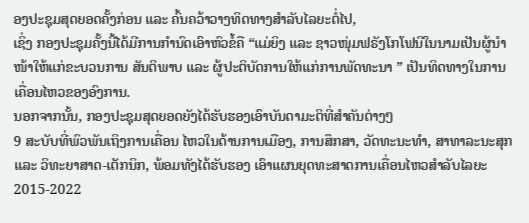ອງປະຊຸມສຸດຍອດຄັ້ງກ່ອນ ແລະ ຄົ້ນຄວ້າວາງທິດທາງສຳລັບໄລຍະຕໍ່ໄປ,
ເຊິ່ງ ກອງປະຊຸມຄັ້ງນີ້ໄດ້ມີການກຳນົດເອົາຫົວຂໍ້ຄື “ແມ່ຍິງ ແລະ ຊາວໜຸ່ມຟຣັງໂກໂຟນີໃນນາມເປັນຜູ້ນຳໜ້າໃຫ້ແກ່ຂະບວນການ ສັນຕິພາບ ແລະ ຜູ້ປະຕິບັດການໃຫ້ແກ່ການພັດທະນາ ” ເປັນທິດທາງໃນການເຄື່ອນໄຫວຂອງອົງການ.
ນອກຈາກນັ້ນ, ກອງປະຊຸມສຸດຍອດຍັງໄດ້ຮັບຮອງເອົາບັນດາມະຕິທີ່ສຳຄັນຕ່າງໆ
9 ສະບັບທີ່ພົວພັນເຖິງການເຄື່ອນ ໄຫວໃນດ້ານການເມືອງ, ການສຶກສາ, ວັດທະນະທໍາ, ສາທາລະນະສຸກ
ແລະ ວິທະຍາສາດ-ເຕັກນິກ, ພ້ອມທັງໄດ້ຮັບຮອງ ເອົາແຜນຍຸດທະສາດການເຄື່ອນໄຫວສຳລັບໄລຍະ
2015-2022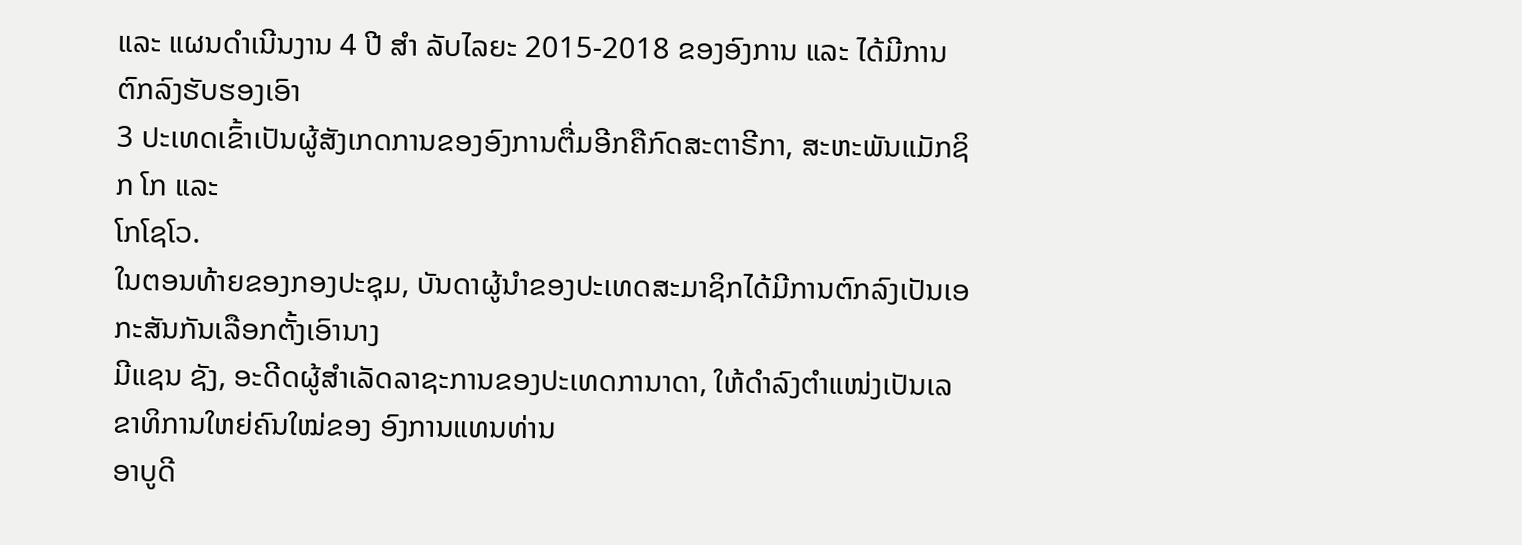ແລະ ແຜນດໍາເນີນງານ 4 ປີ ສຳ ລັບໄລຍະ 2015-2018 ຂອງອົງການ ແລະ ໄດ້ມີການຕົກລົງຮັບຮອງເອົາ
3 ປະເທດເຂົ້າເປັນຜູ້ສັງເກດການຂອງອົງການຕື່ມອີກຄືກົດສະຕາຣີກາ, ສະຫະພັນແມັກຊິກ ໂກ ແລະ
ໂກໂຊໂວ.
ໃນຕອນທ້າຍຂອງກອງປະຊຸມ, ບັນດາຜູ້ນຳຂອງປະເທດສະມາຊິກໄດ້ມີການຕົກລົງເປັນເອກະສັນກັນເລືອກຕັ້ງເອົານາງ
ມີແຊນ ຊັງ, ອະດີດຜູ້ສຳເລັດລາຊະການຂອງປະເທດການາດາ, ໃຫ້ດຳລົງຕຳແໜ່ງເປັນເລຂາທິການໃຫຍ່ຄົນໃໝ່ຂອງ ອົງການແທນທ່ານ
ອາບູດີ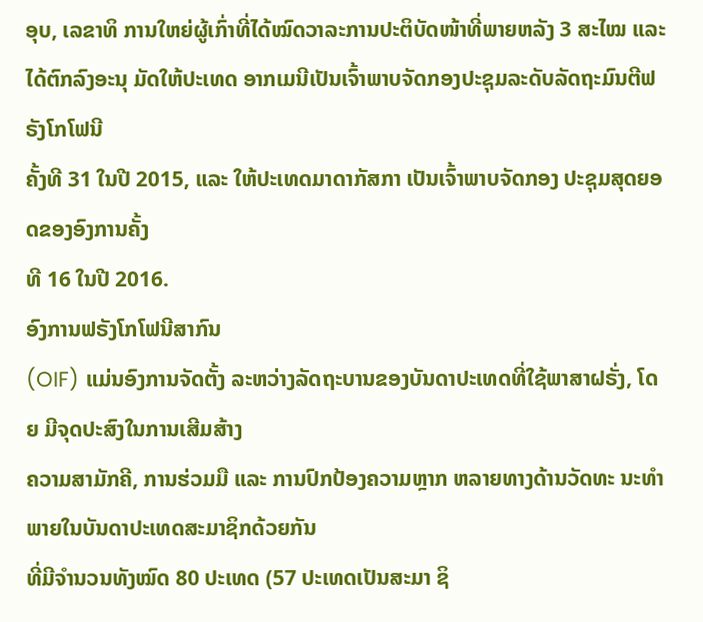ອຸບ, ເລຂາທິ ການໃຫຍ່ຜູ້ເກົ່າທີ່ໄດ້ໝົດວາລະການປະຕິບັດໜ້າທີ່ພາຍຫລັງ 3 ສະໄໝ ແລະ
ໄດ້ຕົກລົງອະນຸ ມັດໃຫ້ປະເທດ ອາກເມນີເປັນເຈົ້າພາບຈັດກອງປະຊຸມລະດັບລັດຖະມົນຕີຟຣັງໂກໂຟນີ
ຄັ້ງທີ 31 ໃນປີ 2015, ແລະ ໃຫ້ປະເທດມາດາກັສກາ ເປັນເຈົ້າພາບຈັດກອງ ປະຊຸມສຸດຍອດຂອງອົງການຄັ້ງ
ທີ 16 ໃນປີ 2016.
ອົງການຟຣັງໂກໂຟນີສາກົນ
(OIF) ແມ່ນອົງການຈັດຕັ້ງ ລະຫວ່າງລັດຖະບານຂອງບັນດາປະເທດທີ່ໃຊ້ພາສາຝຣັ່ງ, ໂດຍ ມີຈຸດປະສົງໃນການເສີມສ້າງ
ຄວາມສາມັກຄີ, ການຮ່ວມມື ແລະ ການປົກປ້ອງຄວາມຫຼາກ ຫລາຍທາງດ້ານວັດທະ ນະທຳ ພາຍໃນບັນດາປະເທດສະມາຊິກດ້ວຍກັນ
ທີ່ມີຈຳນວນທັງໝົດ 80 ປະເທດ (57 ປະເທດເປັນສະມາ ຊິ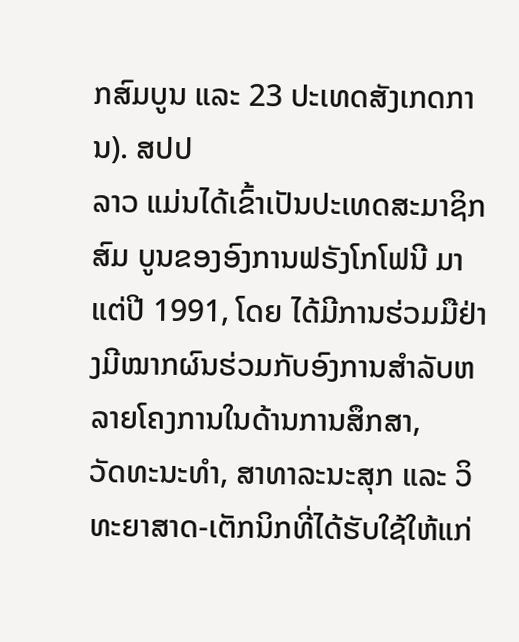ກສົມບູນ ແລະ 23 ປະເທດສັງເກດການ). ສປປ
ລາວ ແມ່ນໄດ້ເຂົ້າເປັນປະເທດສະມາຊິກສົມ ບູນຂອງອົງການຟຣັງໂກໂຟນີ ມາແຕ່ປີ 1991, ໂດຍ ໄດ້ມີການຮ່ວມມືຢ່າງມີໝາກຜົນຮ່ວມກັບອົງການສຳລັບຫລາຍໂຄງການໃນດ້ານການສຶກສາ,
ວັດທະນະທໍາ, ສາທາລະນະສຸກ ແລະ ວິທະຍາສາດ-ເຕັກນິກທີ່ໄດ້ຮັບໃຊ້ໃຫ້ແກ່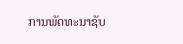ການພັດທະນາຊັບ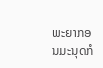ພະຍາກອນມະນຸດກໍ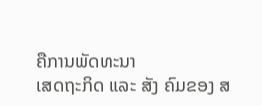ຄືການພັດທະນາ
ເສດຖະກິດ ແລະ ສັງ ຄົມຂອງ ສ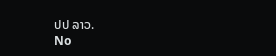ປປ ລາວ.
No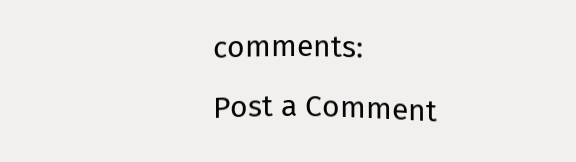comments:
Post a Comment